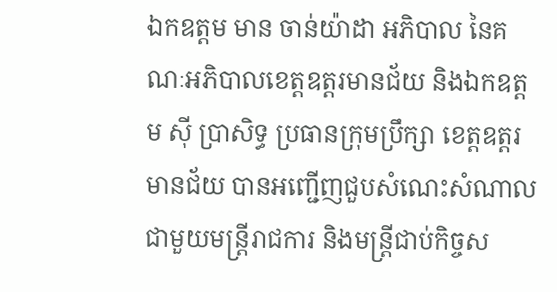ឯកឧត្តម មាន ចាន់យ៉ាដា អភិបាល នៃគណៈអភិបាលខេត្តឧត្តរមានជ័យ និងឯកឧត្តម សុី ប្រាសិទ្ធ ប្រធានក្រុមប្រឹក្សា ខេត្តឧត្តរមានជ័យ បានអញ្ជើញជួបសំណេះសំណាលជាមួយមន្ត្រីរាជការ និងមន្ត្រីជាប់កិច្ចស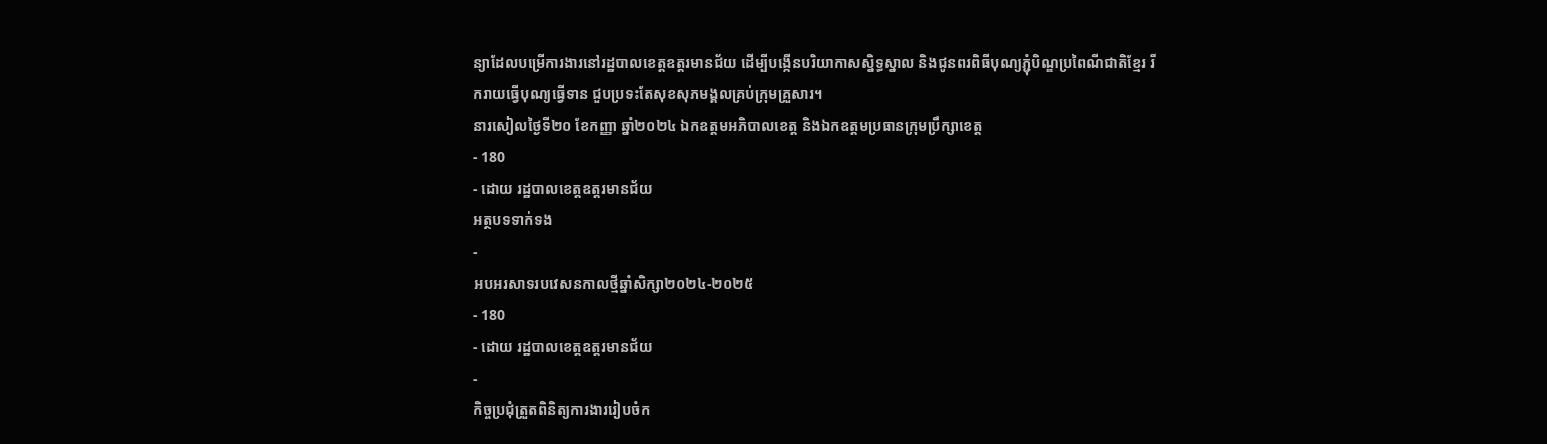ន្យាដែលបម្រើការងារនៅរដ្ឋបាលខេត្តឧត្តរមានជ័យ ដើម្បីបង្កើនបរិយាកាសស្និទ្ធស្នាល និងជូនពរពិធីបុណ្យភ្ជុំបិណ្ឌប្រពៃណីជាតិខ្មែរ រីករាយធ្វើបុណ្យធ្វើទាន ជួបប្រទះតែសុខសុភមង្គលគ្រប់ក្រុមគ្រួសារ។
នារសៀលថ្ងៃទី២០ ខែកញ្ញា ឆ្នាំ២០២៤ ឯកឧត្តមអភិបាលខេត្ត និងឯកឧត្តមប្រធានក្រុមប្រឹក្សាខេត្ត
- 180
- ដោយ រដ្ឋបាលខេត្តឧត្តរមានជ័យ
អត្ថបទទាក់ទង
-
អបអរសាទរបវេសនកាលថ្មីឆ្នាំសិក្សា២០២៤-២០២៥
- 180
- ដោយ រដ្ឋបាលខេត្តឧត្តរមានជ័យ
-
កិច្ចប្រជុំត្រួតពិនិត្យការងាររៀបចំក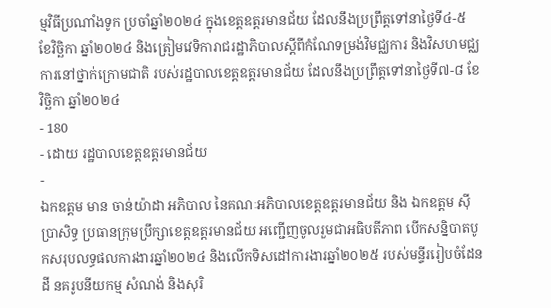ម្មវិធីប្រណាំងទូក ប្រចាំឆ្នាំ២០២៤ ក្នុងខេត្តឧត្តរមានជ័យ ដែលនឹងប្រព្រឹត្តទៅនាថ្ងៃទី៤-៥ ខែវិច្ឆិកា ឆ្នាំ២០២៤ និងត្រៀមវេទិការាជរដ្ឋាភិបាលស្តីពីកំណែទម្រង់វិមជ្ឈការ និងវិសហមជ្ឈការនៅថ្នាក់ក្រោមជាតិ របស់រដ្ឋបាលខេត្តឧត្តរមានជ័យ ដែលនឹងប្រព្រឹត្តទៅនាថ្ងៃទី៧-៨ ខែវិច្ឆិកា ឆ្នាំ២០២៤
- 180
- ដោយ រដ្ឋបាលខេត្តឧត្តរមានជ័យ
-
ឯកឧត្តម មាន ចាន់យ៉ាដា អភិបាល នៃគណៈអភិបាលខេត្តឧត្តរមានជ័យ និង ឯកឧត្តម ស៊ី ប្រាសិទ្ធ ប្រធានក្រុមប្រឹក្សាខេត្តឧត្តរមានជ័យ អញ្ជើញចូលរួមជាអធិបតីភាព បើកសន្និបាតបូកសរុបលទ្ធផលការងារឆ្នាំ២០២៤ និងលើកទិសដៅការងារឆ្នាំ២០២៥ របស់មន្ទីររៀបចំដែនដី នគរូបនីយកម្ម សំណង់ និងសុរិ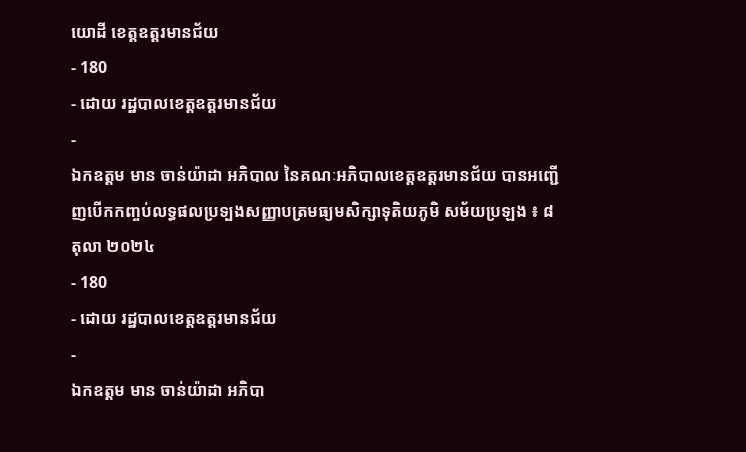យោដី ខេត្តឧត្តរមានជ័យ
- 180
- ដោយ រដ្ឋបាលខេត្តឧត្តរមានជ័យ
-
ឯកឧត្តម មាន ចាន់យ៉ាដា អភិបាល នៃគណៈអភិបាលខេត្តឧត្តរមានជ័យ បានអញ្ជើញបើកកញ្ចប់លទ្ធផលប្រទ្បងសញ្ញាបត្រមធ្យមសិក្សាទុតិយភូមិ សម័យប្រឡង ៖ ៨ តុលា ២០២៤
- 180
- ដោយ រដ្ឋបាលខេត្តឧត្តរមានជ័យ
-
ឯកឧត្តម មាន ចាន់យ៉ាដា អភិបា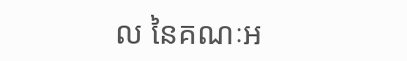ល នៃគណៈអ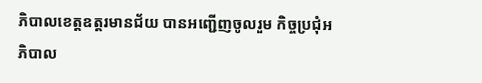ភិបាលខេត្តឧត្តរមានជ័យ បានអញ្ជើញចូលរួម កិច្ចប្រជុំអភិបាល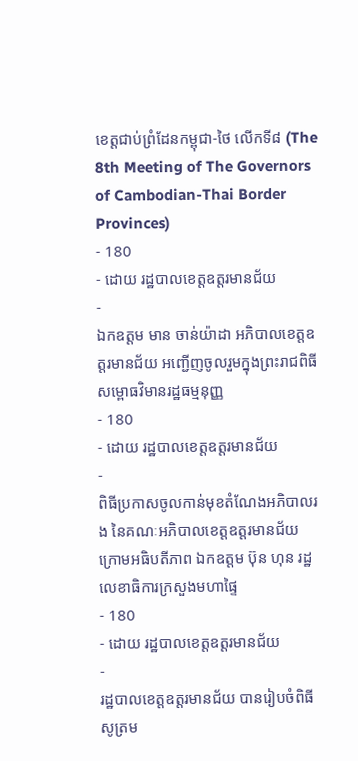ខេត្តជាប់ព្រំដែនកម្ពុជា-ថៃ លើកទី៨ (The 8th Meeting of The Governors of Cambodian-Thai Border Provinces)
- 180
- ដោយ រដ្ឋបាលខេត្តឧត្តរមានជ័យ
-
ឯកឧត្តម មាន ចាន់យ៉ាដា អភិបាលខេត្តឧត្តរមានជ័យ អញ្ជើញចូលរួមក្នុងព្រះរាជពិធីសម្ពោធវិមានរដ្ឋធម្មនុញ្ញ
- 180
- ដោយ រដ្ឋបាលខេត្តឧត្តរមានជ័យ
-
ពិធីប្រកាសចូលកាន់មុខតំណែងអភិបាលរង នៃគណៈអភិបាលខេត្តឧត្តរមានជ័យ ក្រោមអធិបតីភាព ឯកឧត្តម ប៊ុន ហុន រដ្ឋលេខាធិការក្រសួងមហាផ្ទៃ
- 180
- ដោយ រដ្ឋបាលខេត្តឧត្តរមានជ័យ
-
រដ្ឋបាលខេត្តឧត្តរមានជ័យ បានរៀបចំពិធីសូត្រម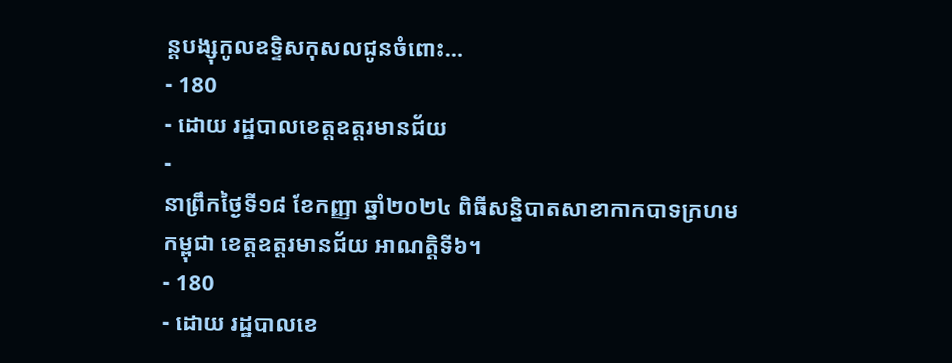ន្តបង្សុកូលឧទ្ទិសកុសលជូនចំពោះ…
- 180
- ដោយ រដ្ឋបាលខេត្តឧត្តរមានជ័យ
-
នាព្រឹកថ្ងៃទី១៨ ខែកញ្ញា ឆ្នាំ២០២៤ ពិធីសន្និបាតសាខាកាកបាទក្រហមកម្ពុជា ខេត្តឧត្តរមានជ័យ អាណត្តិទី៦។
- 180
- ដោយ រដ្ឋបាលខេ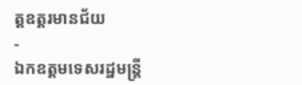ត្តឧត្តរមានជ័យ
-
ឯកឧត្ដមទេសរដ្ឋមន្ត្រី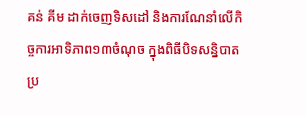គន់ គីម ដាក់ចេញទិសដៅ និងការណែនាំលើកិច្ចការអាទិភាព១៣ចំណុច ក្នុងពិធីបិទសន្និបាតប្រ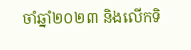ចាំឆ្នាំ២០២៣ និងលើកទិ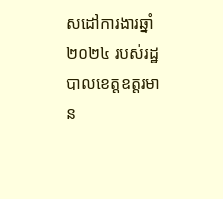សដៅការងារឆ្នាំ២០២៤ របស់រដ្ឋបាលខេត្តឧត្តរមាន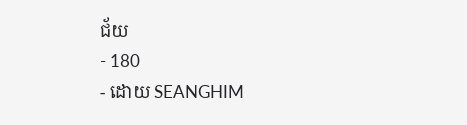ជ័យ
- 180
- ដោយ SEANGHIM